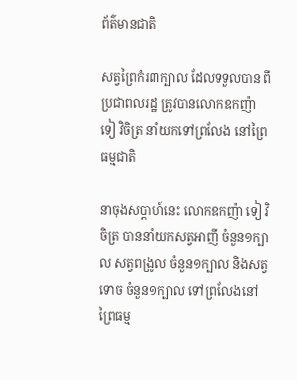ព័ត៌មានជាតិ

សត្វព្រៃកំរ៣ក្បាល ដែលទទួលបាន ពីប្រជាពលរដ្ឋ ត្រូវបានលោកឧកញ៉ា ទៀ វិចិត្រ នាំយកទៅព្រលែង នៅព្រៃធម្មជាតិ

នាចុងសប្តាហ៍នេះ លោកឧកញ៉ា ទៀ វិចិត្រ បាននាំយកសត្វអាញី ចំនួន១ក្បាល សត្វពង្រូល ចំនួន១ក្បាល និងសត្វទោច ចំនួន១ក្បាល ទៅព្រលែងនៅព្រៃធម្ម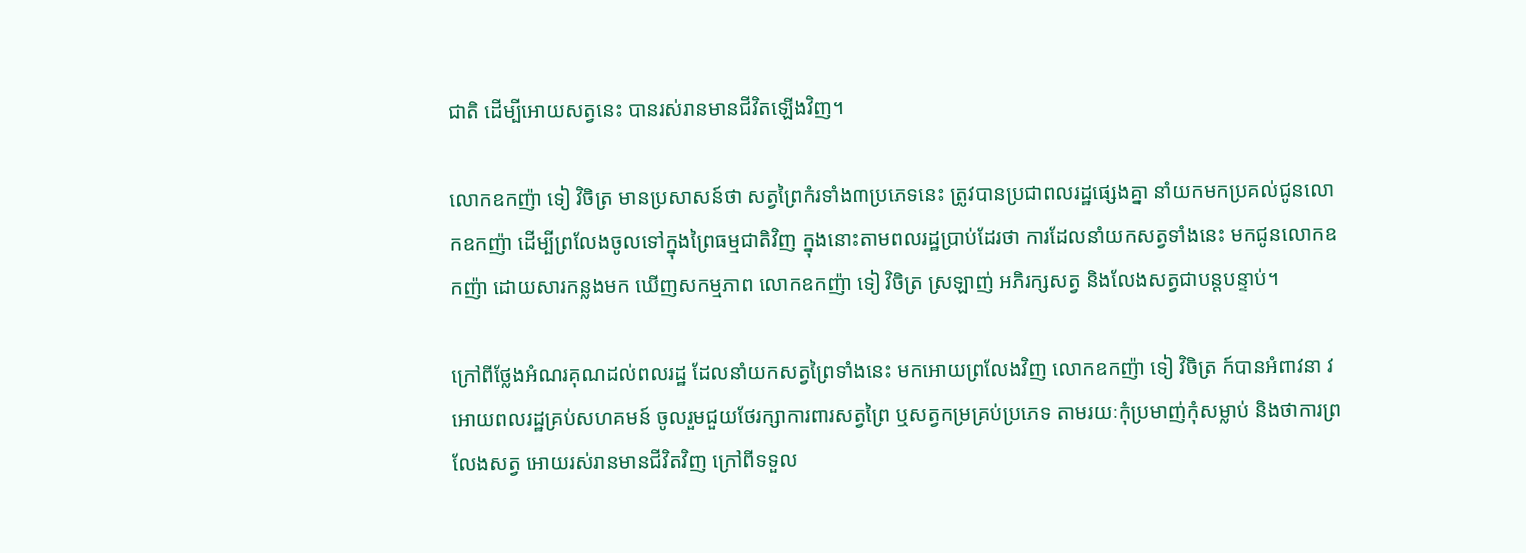ជាតិ ដើម្បីអោយសត្វនេះ បានរស់រានមានជីវិតឡើងវិញ។

លោកឧកញ៉ា ទៀ វិចិត្រ មានប្រសាសន៍ថា សត្វព្រៃកំរទាំង៣ប្រភេទនេះ ត្រូវបានប្រជាពលរដ្ឋផ្សេងគ្នា នាំយកមកប្រគល់ជូនលោកឧកញ៉ា ដើម្បីព្រលែងចូលទៅក្នុងព្រៃធម្មជាតិវិញ ក្នុងនោះតាមពលរដ្ឋប្រាប់ដែរថា ការដែលនាំយកសត្វទាំងនេះ មកជូនលោកឧកញ៉ា ដោយសារកន្លងមក ឃើញសកម្មភាព លោកឧកញ៉ា ទៀ វិចិត្រ ស្រឡាញ់ អភិរក្សសត្វ និងលែងសត្វជាបន្តបន្ទាប់។

ក្រៅពីថ្លែងអំណរគុណដល់ពលរដ្ឋ ដែលនាំយកសត្វព្រៃទាំងនេះ មកអោយព្រលែងវិញ លោកឧកញ៉ា ទៀ វិចិត្រ ក៍បានអំពាវនា វអោយពលរដ្ឋគ្រប់សហគមន៍ ចូលរួមជួយថែរក្សាការពារសត្វព្រៃ ឬសត្វកម្រគ្រប់ប្រភេទ តាមរយៈកុំប្រមាញ់កុំសម្លាប់ និងថាការព្រលែងសត្វ អោយរស់រានមានជីវិតវិញ ក្រៅពីទទួល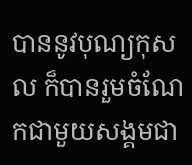បាននូវបុណ្យកុសល ក៏បានរួមចំណែកជាមួយសង្គមជា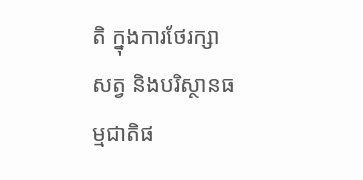តិ ក្នុងការថែរក្សាសត្វ និងបរិស្ថានធម្មជាតិផ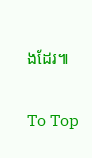ងដែរ៕

To Top